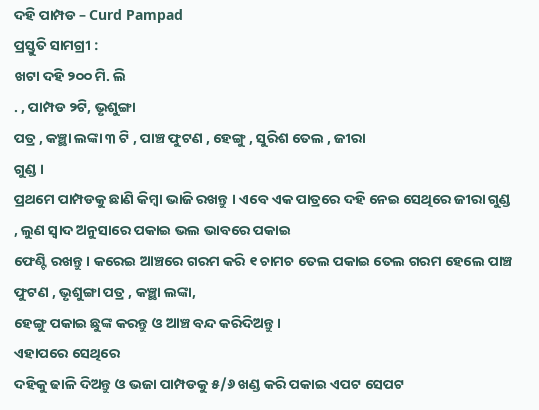ଦହି ପାମ୍ପଡ – Curd Pampad
ପ୍ରସ୍ତୁତି ସାମଗ୍ରୀ :
ଖଟା ଦହି ୨୦୦ ମି. ଲି
. , ପାମ୍ପଡ ୨ଟି, ଭୃଶୁଙ୍ଗା
ପତ୍ର , କଞ୍ଛା ଲଙ୍କା ୩ ଟି , ପାଞ୍ଚ ଫୁଟଣ , ହେଙ୍ଗୁ , ସୁରିଶ ତେଲ , ଜୀରା
ଗୁଣ୍ଡ ।
ପ୍ରଥମେ ପାମ୍ପଡକୁ ଛାଣି କିମ୍ବା ଭାଜି ରଖନ୍ତୁ । ଏବେ ଏକ ପାତ୍ରରେ ଦହି ନେଇ ସେଥିରେ ଜୀରା ଗୁଣ୍ଡ , ଲୁଣ ସ୍ଵାଦ ଅନୁସାରେ ପକାଇ ଭଲ ଭାବରେ ପକାଇ
ଫେଣ୍ଟି ରଖନ୍ତୁ । କରେଇ ଆଞ୍ଚରେ ଗରମ କରି ୧ ଚାମଚ ତେଲ ପକାଇ ତେଲ ଗରମ ହେଲେ ପାଞ୍ଚ ଫୁଟଣ , ଭୃଶୁଙ୍ଗା ପତ୍ର , କଞ୍ଛା ଲଙ୍କା,
ହେଙ୍ଗୁ ପକାଇ ଛୁଙ୍କ କରନ୍ତୁ ଓ ଆଞ୍ଚ ବନ୍ଦ କରିଦିଅନ୍ତୁ ।
ଏହାପରେ ସେଥିରେ
ଦହିକୁ ଢାଳି ଦିଅନ୍ତୁ ଓ ଭଜା ପାମ୍ପଡକୁ ୫/୬ ଖଣ୍ଡ କରି ପକାଇ ଏପଟ ସେପଟ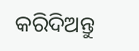କରିଦିଅନ୍ତୁ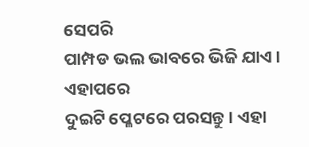ସେପରି
ପାମ୍ପଡ ଭଲ ଭାବରେ ଭିଜି ଯାଏ । ଏହାପରେ
ଦୁଇଟି ପ୍ଳେଟରେ ପରସନ୍ତୁ । ଏହା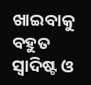ଖାଇବାକୁ ବହୁତ ସ୍ଵାଦିଷ୍ଟ ଓ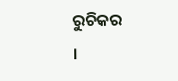ରୁଚିକର
।